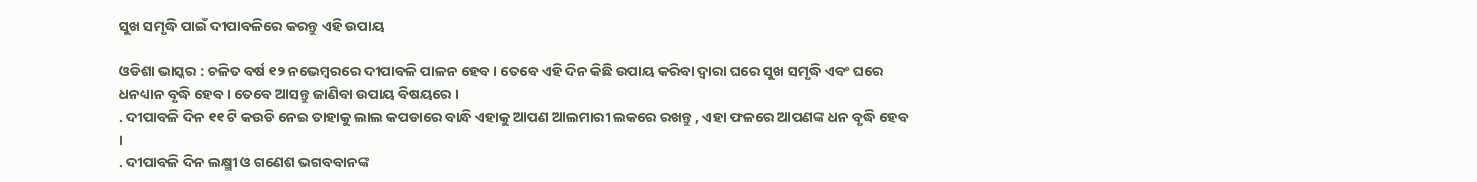ସୁଖ ସମୃଦ୍ଧି ପାଇଁ ଦୀପାବଳିରେ କରନ୍ତୁ ଏହି ଉପାୟ

ଓଡିଶା ଭାସ୍କର : ଚଳିତ ବର୍ଷ ୧୨ ନଭେମ୍ବରରେ ଦୀପାବଳି ପାଳନ ହେବ । ତେବେ ଏହି ଦିନ କିଛି ଉପାୟ କରିବା ଦ୍ୱାରା ଘରେ ସୁଖ ସମୃଦ୍ଧି ଏବଂ ଘରେ ଧନଧ୍ୟାନ ବୃଦ୍ଧି ହେବ । ତେବେ ଆସନ୍ତୁ ଜାଣିବା ଉପାୟ ବିଷୟରେ ।
. ଦୀପାବଳି ଦିନ ୧୧ ଟି କଉଡି ନେଇ ତାହାକୁ ଲାଲ କପଡାରେ ବାନ୍ଧି ଏହାକୁ ଆପଣ ଆଲମାରୀ ଲକରେ ରଖନ୍ତୁ , ଏହା ଫଳରେ ଆପଣଙ୍କ ଧନ ବୃଦ୍ଧି ହେବ ।
. ଦୀପାବଳି ଦିନ ଲକ୍ଷ୍ମୀ ଓ ଗଣେଶ ଭଗବବାନଙ୍କ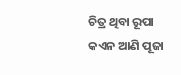ଚିତ୍ର ଥିବା ରୂପା କଏନ ଆଣି ପୂଜା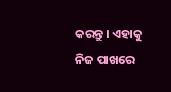କରନ୍ତୁ । ଏହାକୁ ନିଜ ପାଖରେ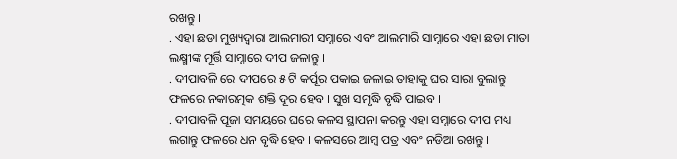ରଖନ୍ତୁ ।
. ଏହା ଛଡା ମୁଖ୍ୟଦ୍ୱାରା ଆଲମାରୀ ସମ୍ନାରେ ଏବଂ ଆଲମାରି ସାମ୍ନାରେ ଏହା ଛଡା ମାତା ଲକ୍ଷ୍ମୀଙ୍କ ମୂର୍ତ୍ତି ସାମ୍ନାରେ ଦୀପ ଜଳାନ୍ତୁ ।
. ଦୀପାବଳି ରେ ଦୀପରେ ୫ ଟି କର୍ପୂର ପକାଇ ଜଳାଇ ତାହାକୁ ଘର ସାରା ବୁଲାନ୍ତୁ ଫଳରେ ନକାରତ୍ମକ ଶକ୍ତି ଦୂର ହେବ । ସୁଖ ସମୃଦ୍ଧି ବୃଦ୍ଧି ପାଇବ ।
. ଦୀପାବଳି ପୂଜା ସମୟରେ ଘରେ କଳସ ସ୍ଥାପନା କରନ୍ତୁ ଏହା ସମ୍ନାରେ ଦୀପ ମଧ୍ୟ ଲଗାନ୍ତୁ ଫଳରେ ଧନ ବୃଦ୍ଧି ହେବ । କଳସରେ ଆମ୍ବ ପତ୍ର ଏବଂ ନଡିଆ ରଖନ୍ତୁ ।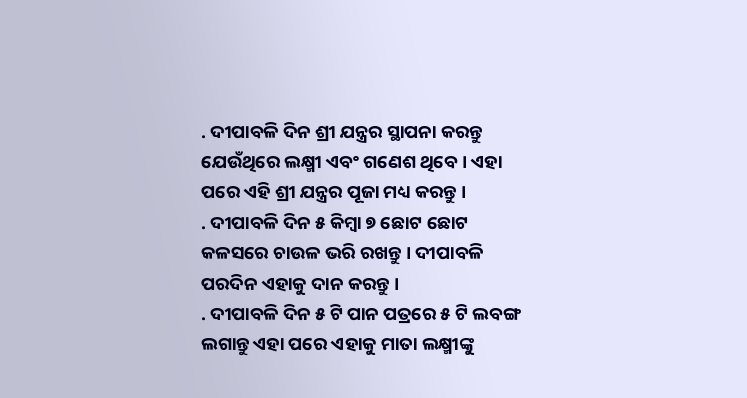. ଦୀପାବଳି ଦିନ ଶ୍ରୀ ଯନ୍ତ୍ରର ସ୍ଥାପନା କରନ୍ତୁ ଯେଉଁଥିରେ ଲକ୍ଷ୍ମୀ ଏବଂ ଗଣେଶ ଥିବେ । ଏହା ପରେ ଏହି ଶ୍ରୀ ଯନ୍ତ୍ରର ପୂଜା ମଧ୍ୟ କରନ୍ତୁ ।
. ଦୀପାବଳି ଦିନ ୫ କିମ୍ବା ୭ ଛୋଟ ଛୋଟ କଳସରେ ଚାଉଳ ଭରି ରଖନ୍ତୁ । ଦୀପାବଳି ପରଦିନ ଏହାକୁ ଦାନ କରନ୍ତୁ ।
. ଦୀପାବଳି ଦିନ ୫ ଟି ପାନ ପତ୍ରରେ ୫ ଟି ଲବଙ୍ଗ ଲଗାନ୍ତୁ ଏହା ପରେ ଏହାକୁ ମାତା ଲକ୍ଷ୍ମୀଙ୍କୁ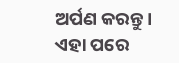ଅର୍ପଣ କରନ୍ତୁ । ଏହା ପରେ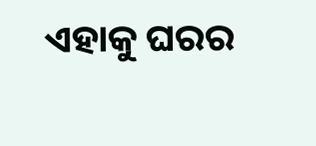ଏହାକୁ ଘରର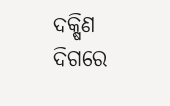ଦକ୍ଷିଣ ଦିଗରେ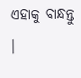ଏହାକୁ ବାନ୍ଧନ୍ତୁ ।